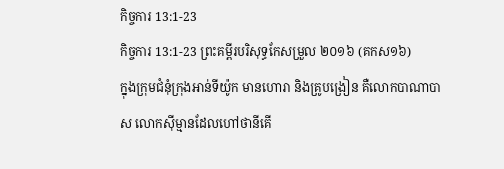កិច្ចការ 13:1-23
កិច្ចការ 13:1-23 ព្រះគម្ពីរបរិសុទ្ធកែសម្រួល ២០១៦ (គកស១៦)
ក្នុងក្រុមជំនុំក្រុងអាន់ទីយ៉ូក មានហោរា និងគ្រូបង្រៀន គឺលោកបាណាបាស លោកស៊ីម្មានដែលហៅថានីគើ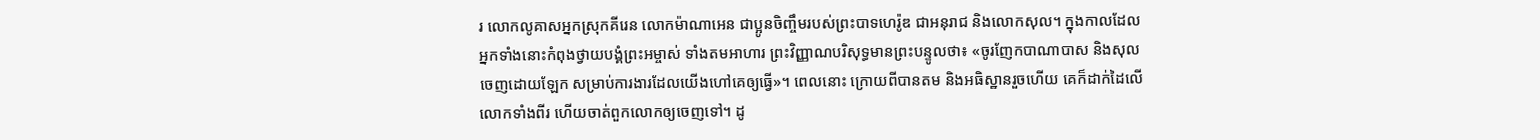រ លោកលូគាសអ្នកស្រុកគីរេន លោកម៉ាណាអេន ជាប្អូនចិញ្ចឹមរបស់ព្រះបាទហេរ៉ូឌ ជាអនុរាជ និងលោកសុល។ ក្នុងកាលដែលអ្នកទាំងនោះកំពុងថ្វាយបង្គំព្រះអម្ចាស់ ទាំងតមអាហារ ព្រះវិញ្ញាណបរិសុទ្ធមានព្រះបន្ទូលថា៖ «ចូរញែកបាណាបាស និងសុលចេញដោយឡែក សម្រាប់ការងារដែលយើងហៅគេឲ្យធ្វើ»។ ពេលនោះ ក្រោយពីបានតម និងអធិស្ឋានរួចហើយ គេក៏ដាក់ដៃលើលោកទាំងពីរ ហើយចាត់ពួកលោកឲ្យចេញទៅ។ ដូ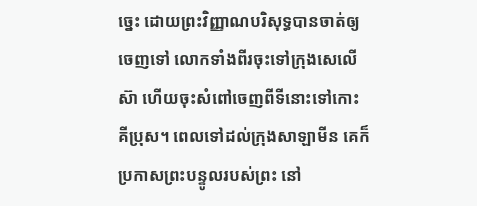ច្នេះ ដោយព្រះវិញ្ញាណបរិសុទ្ធបានចាត់ឲ្យចេញទៅ លោកទាំងពីរចុះទៅក្រុងសេលើស៊ា ហើយចុះសំពៅចេញពីទីនោះទៅកោះគីប្រុស។ ពេលទៅដល់ក្រុងសាឡាមីន គេក៏ប្រកាសព្រះបន្ទូលរបស់ព្រះ នៅ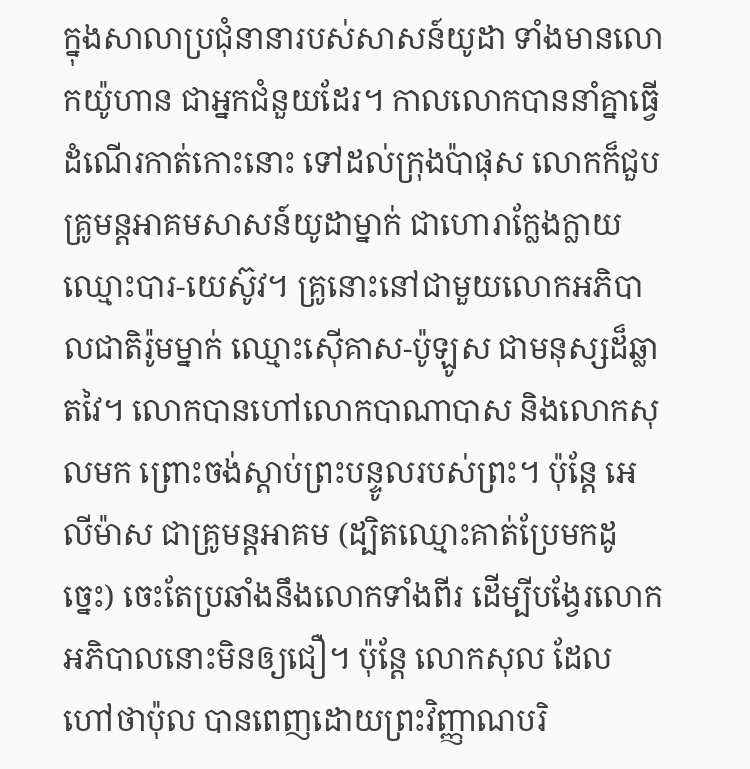ក្នុងសាលាប្រជុំនានារបស់សាសន៍យូដា ទាំងមានលោកយ៉ូហាន ជាអ្នកជំនួយដែរ។ កាលលោកបាននាំគ្នាធ្វើដំណើរកាត់កោះនោះ ទៅដល់ក្រុងប៉ាផុស លោកក៏ជួបគ្រូមន្ដអាគមសាសន៍យូដាម្នាក់ ជាហោរាក្លែងក្លាយ ឈ្មោះបារ-យេស៊ូវ។ គ្រូនោះនៅជាមួយលោកអភិបាលជាតិរ៉ូមម្នាក់ ឈ្មោះស៊ើគាស-ប៉ូឡូស ជាមនុស្សដ៏ឆ្លាតវៃ។ លោកបានហៅលោកបាណាបាស និងលោកសុលមក ព្រោះចង់ស្តាប់ព្រះបន្ទូលរបស់ព្រះ។ ប៉ុន្ដែ អេលីម៉ាស ជាគ្រូមន្តអាគម (ដ្បិតឈ្មោះគាត់ប្រែមកដូច្នេះ) ចេះតែប្រឆាំងនឹងលោកទាំងពីរ ដើម្បីបង្វែរលោកអភិបាលនោះមិនឲ្យជឿ។ ប៉ុន្ដែ លោកសុល ដែលហៅថាប៉ុល បានពេញដោយព្រះវិញ្ញាណបរិ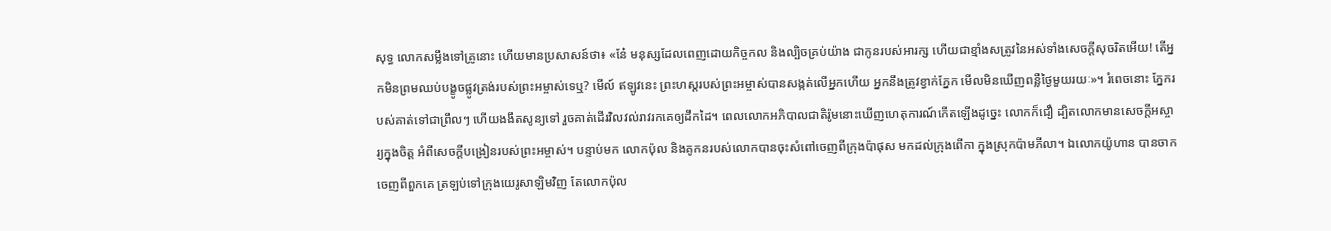សុទ្ធ លោកសម្លឹងទៅគ្រូនោះ ហើយមានប្រសាសន៍ថា៖ «នែ៎ មនុស្សដែលពេញដោយកិច្ចកល និងល្បិចគ្រប់យ៉ាង ជាកូនរបស់អារក្ស ហើយជាខ្មាំងសត្រូវនៃអស់ទាំងសេចក្តីសុចរិតអើយ! តើអ្នកមិនព្រមឈប់បង្ខូចផ្លូវត្រង់របស់ព្រះអម្ចាស់ទេឬ? មើល៍ ឥឡូវនេះ ព្រះហស្តរបស់ព្រះអម្ចាស់បានសង្កត់លើអ្នកហើយ អ្នកនឹងត្រូវខ្វាក់ភ្នែក មើលមិនឃើញពន្លឺថ្ងៃមួយរយៈ»។ រំពេចនោះ ភ្នែករបស់គាត់ទៅជាព្រឹលៗ ហើយងងឹតសូន្យទៅ រួចគាត់ដើរវិលវល់រាវរកគេឲ្យដឹកដៃ។ ពេលលោកអភិបាលជាតិរ៉ូមនោះឃើញហេតុការណ៍កើតឡើងដូច្នេះ លោកក៏ជឿ ដ្បិតលោកមានសេចក្ដីអស្ចារ្យក្នុងចិត្ត អំពីសេចក្តីបង្រៀនរបស់ព្រះអម្ចាស់។ បន្ទាប់មក លោកប៉ុល និងគូកនរបស់លោកបានចុះសំពៅចេញពីក្រុងប៉ាផុស មកដល់ក្រុងពើកា ក្នុងស្រុកប៉ាមភីលា។ ឯលោកយ៉ូហាន បានចាកចេញពីពួកគេ ត្រឡប់ទៅក្រុងយេរូសាឡិមវិញ តែលោកប៉ុល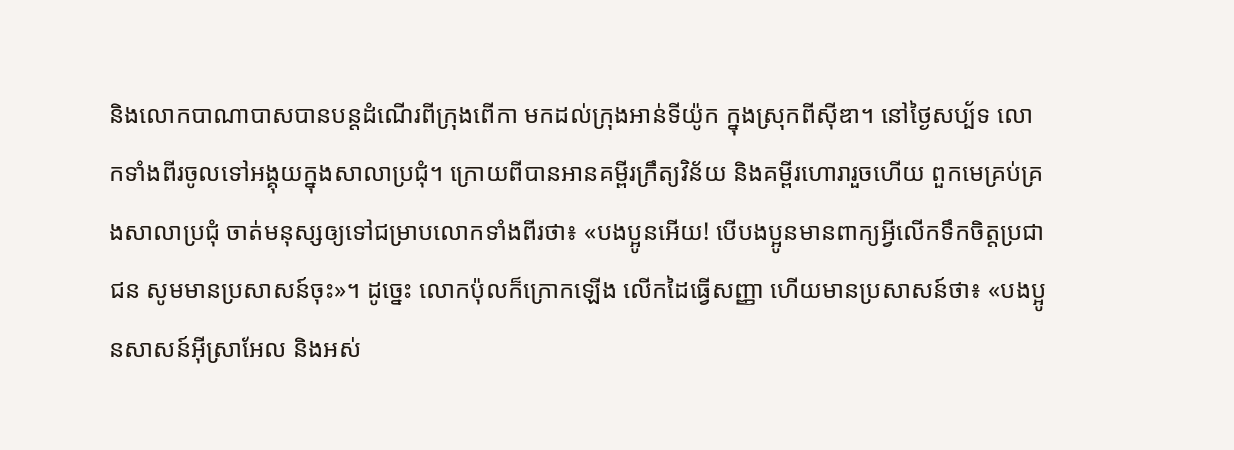និងលោកបាណាបាសបានបន្ដដំណើរពីក្រុងពើកា មកដល់ក្រុងអាន់ទីយ៉ូក ក្នុងស្រុកពីស៊ីឌា។ នៅថ្ងៃសប្ប័ទ លោកទាំងពីរចូលទៅអង្គុយក្នុងសាលាប្រជុំ។ ក្រោយពីបានអានគម្ពីរក្រឹត្យវិន័យ និងគម្ពីរហោរារួចហើយ ពួកមេគ្រប់គ្រងសាលាប្រជុំ ចាត់មនុស្សឲ្យទៅជម្រាបលោកទាំងពីរថា៖ «បងប្អូនអើយ! បើបងប្អូនមានពាក្យអ្វីលើកទឹកចិត្តប្រជាជន សូមមានប្រសាសន៍ចុះ»។ ដូច្នេះ លោកប៉ុលក៏ក្រោកឡើង លើកដៃធ្វើសញ្ញា ហើយមានប្រសាសន៍ថា៖ «បងប្អូនសាសន៍អ៊ីស្រាអែល និងអស់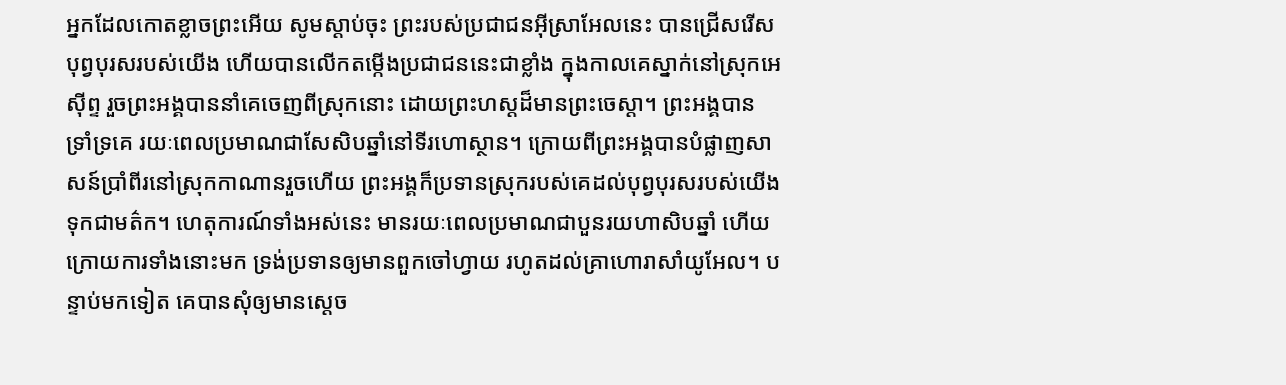អ្នកដែលកោតខ្លាចព្រះអើយ សូមស្តាប់ចុះ ព្រះរបស់ប្រជាជនអ៊ីស្រាអែលនេះ បានជ្រើសរើសបុព្វបុរសរបស់យើង ហើយបានលើកតម្កើងប្រជាជននេះជាខ្លាំង ក្នុងកាលគេស្នាក់នៅស្រុកអេស៊ីព្ទ រួចព្រះអង្គបាននាំគេចេញពីស្រុកនោះ ដោយព្រះហស្តដ៏មានព្រះចេស្តា។ ព្រះអង្គបានទ្រាំទ្រគេ រយៈពេលប្រមាណជាសែសិបឆ្នាំនៅទីរហោស្ថាន។ ក្រោយពីព្រះអង្គបានបំផ្លាញសាសន៍ប្រាំពីរនៅស្រុកកាណានរួចហើយ ព្រះអង្គក៏ប្រទានស្រុករបស់គេដល់បុព្វបុរសរបស់យើង ទុកជាមត៌ក។ ហេតុការណ៍ទាំងអស់នេះ មានរយៈពេលប្រមាណជាបួនរយហាសិបឆ្នាំ ហើយក្រោយការទាំងនោះមក ទ្រង់ប្រទានឲ្យមានពួកចៅហ្វាយ រហូតដល់គ្រាហោរាសាំយូអែល។ បន្ទាប់មកទៀត គេបានសុំឲ្យមានស្តេច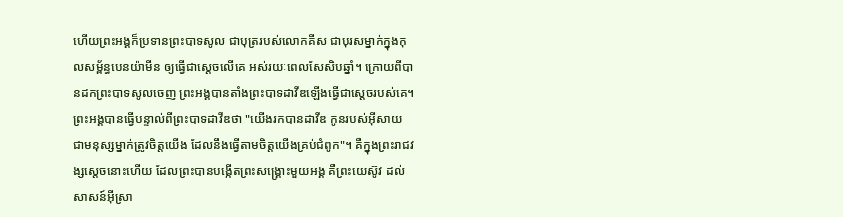ហើយព្រះអង្គក៏ប្រទានព្រះបាទសូល ជាបុត្ររបស់លោកគីស ជាបុរសម្នាក់ក្នុងកុលសម្ព័ន្ធបេនយ៉ាមីន ឲ្យធ្វើជាស្តេចលើគេ អស់រយៈពេលសែសិបឆ្នាំ។ ក្រោយពីបានដកព្រះបាទសូលចេញ ព្រះអង្គបានតាំងព្រះបាទដាវីឌឡើងធ្វើជាស្តេចរបស់គេ។ ព្រះអង្គបានធ្វើបន្ទាល់ពីព្រះបាទដាវីឌថា "យើងរកបានដាវីឌ កូនរបស់អ៊ីសាយ ជាមនុស្សម្នាក់ត្រូវចិត្តយើង ដែលនឹងធ្វើតាមចិត្តយើងគ្រប់ជំពូក"។ គឺក្នុងព្រះរាជវង្សស្តេចនោះហើយ ដែលព្រះបានបង្កើតព្រះសង្គ្រោះមួយអង្គ គឺព្រះយេស៊ូវ ដល់សាសន៍អ៊ីស្រា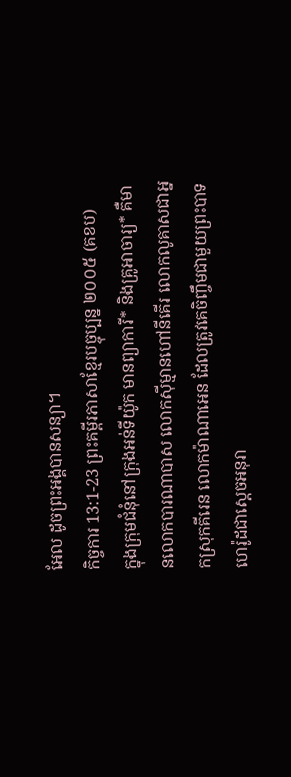អែល ដូចព្រះអង្គបានសន្យា។
កិច្ចការ 13:1-23 ព្រះគម្ពីរភាសាខ្មែរបច្ចុប្បន្ន ២០០៥ (គខប)
ក្នុងក្រុមជំនុំនៅក្រុងអន់ទីយ៉ូក មានព្យាការី* និងគ្រូអាចារ្យ* គឺមានលោកបារណាបាស លោកស៊ីម្មានហៅនីគើរ លោកលូគាសជាអ្នកស្រុកគីរេន លោកម៉ាណាអេន ដែលត្រូវគេចិញ្ចឹមជាមួយព្រះបាទហេរ៉ូដជាស្ដេចអនុរា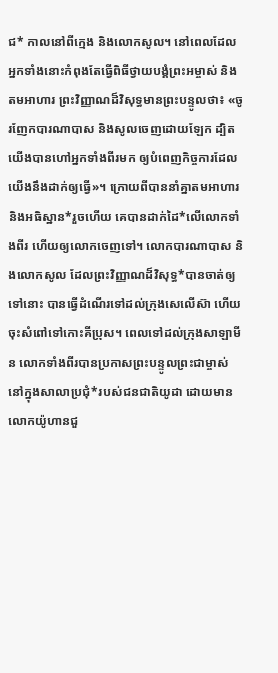ជ* កាលនៅពីក្មេង និងលោកសូល។ នៅពេលដែលអ្នកទាំងនោះកំពុងតែធ្វើពិធីថ្វាយបង្គំព្រះអម្ចាស់ និងតមអាហារ ព្រះវិញ្ញាណដ៏វិសុទ្ធមានព្រះបន្ទូលថា៖ «ចូរញែកបារណាបាស និងសូលចេញដោយឡែក ដ្បិតយើងបានហៅអ្នកទាំងពីរមក ឲ្យបំពេញកិច្ចការដែលយើងនឹងដាក់ឲ្យធ្វើ»។ ក្រោយពីបាននាំគ្នាតមអាហារ និងអធិស្ឋាន*រួចហើយ គេបានដាក់ដៃ*លើលោកទាំងពីរ ហើយឲ្យលោកចេញទៅ។ លោកបារណាបាស និងលោកសូល ដែលព្រះវិញ្ញាណដ៏វិសុទ្ធ*បានចាត់ឲ្យទៅនោះ បានធ្វើដំណើរទៅដល់ក្រុងសេលើស៊ា ហើយចុះសំពៅទៅកោះគីប្រុស។ ពេលទៅដល់ក្រុងសាឡាមីន លោកទាំងពីរបានប្រកាសព្រះបន្ទូលព្រះជាម្ចាស់ នៅក្នុងសាលាប្រជុំ*របស់ជនជាតិយូដា ដោយមានលោកយ៉ូហានជួ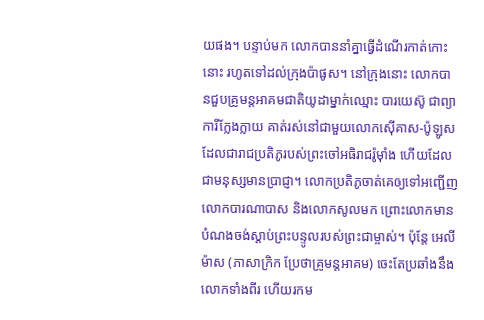យផង។ បន្ទាប់មក លោកបាននាំគ្នាធ្វើដំណើរកាត់កោះនោះ រហូតទៅដល់ក្រុងប៉ាផូស។ នៅក្រុងនោះ លោកបានជួបគ្រូមន្តអាគមជាតិយូដាម្នាក់ឈ្មោះ បារយេស៊ូ ជាព្យាការីក្លែងក្លាយ គាត់រស់នៅជាមួយលោកស៊ើគាស-ប៉ូឡូស ដែលជារាជប្រតិភូរបស់ព្រះចៅអធិរាជរ៉ូម៉ាំង ហើយដែលជាមនុស្សមានប្រាជ្ញា។ លោកប្រតិភូចាត់គេឲ្យទៅអញ្ជើញលោកបារណាបាស និងលោកសូលមក ព្រោះលោកមានបំណងចង់ស្ដាប់ព្រះបន្ទូលរបស់ព្រះជាម្ចាស់។ ប៉ុន្តែ អេលីម៉ាស (ភាសាក្រិក ប្រែថាគ្រូមន្តអាគម) ចេះតែប្រឆាំងនឹងលោកទាំងពីរ ហើយរកម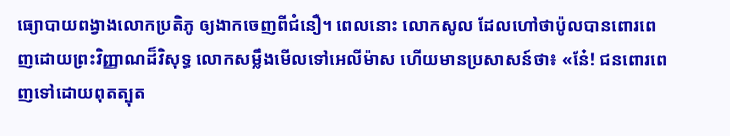ធ្យោបាយពង្វាងលោកប្រតិភូ ឲ្យងាកចេញពីជំនឿ។ ពេលនោះ លោកសូល ដែលហៅថាប៉ូលបានពោរពេញដោយព្រះវិញ្ញាណដ៏វិសុទ្ធ លោកសម្លឹងមើលទៅអេលីម៉ាស ហើយមានប្រសាសន៍ថា៖ «នែ៎! ជនពោរពេញទៅដោយពុតត្បុត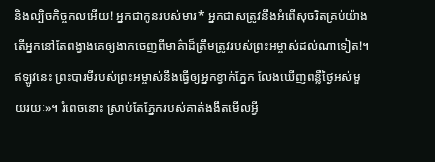និងល្បិចកិច្ចកលអើយ! អ្នកជាកូនរបស់មារ* អ្នកជាសត្រូវនឹងអំពើសុចរិតគ្រប់យ៉ាង តើអ្នកនៅតែពង្វាងគេឲ្យងាកចេញពីមាគ៌ាដ៏ត្រឹមត្រូវរបស់ព្រះអម្ចាស់ដល់ណាទៀត!។ ឥឡូវនេះ ព្រះបារមីរបស់ព្រះអម្ចាស់នឹងធ្វើឲ្យអ្នកខ្វាក់ភ្នែក លែងឃើញពន្លឺថ្ងៃអស់មួយរយៈ»។ រំពេចនោះ ស្រាប់តែភ្នែករបស់គាត់ងងឹតមើលអ្វី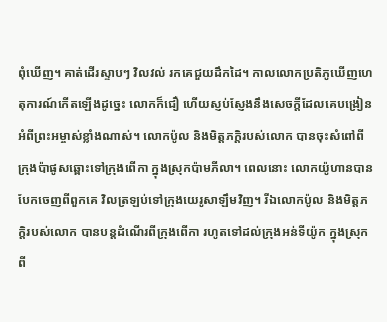ពុំឃើញ។ គាត់ដើរស្ទាបៗ វិលវល់ រកគេជួយដឹកដៃ។ កាលលោកប្រតិភូឃើញហេតុការណ៍កើតឡើងដូច្នេះ លោកក៏ជឿ ហើយស្ញប់ស្ញែងនឹងសេចក្ដីដែលគេបង្រៀនអំពីព្រះអម្ចាស់ខ្លាំងណាស់។ លោកប៉ូល និងមិត្តភក្ដិរបស់លោក បានចុះសំពៅពីក្រុងប៉ាផូសឆ្ពោះទៅក្រុងពើកា ក្នុងស្រុកប៉ាមភីលា។ ពេលនោះ លោកយ៉ូហានបានបែកចេញពីពួកគេ វិលត្រឡប់ទៅក្រុងយេរូសាឡឹមវិញ។ រីឯលោកប៉ូល និងមិត្តភក្ដិរបស់លោក បានបន្តដំណើរពីក្រុងពើកា រហូតទៅដល់ក្រុងអន់ទីយ៉ូក ក្នុងស្រុកពី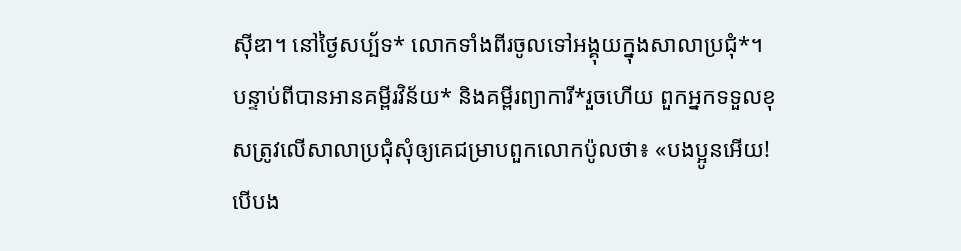ស៊ីឌា។ នៅថ្ងៃសប្ប័ទ* លោកទាំងពីរចូលទៅអង្គុយក្នុងសាលាប្រជុំ*។ បន្ទាប់ពីបានអានគម្ពីរវិន័យ* និងគម្ពីរព្យាការី*រួចហើយ ពួកអ្នកទទួលខុសត្រូវលើសាលាប្រជុំសុំឲ្យគេជម្រាបពួកលោកប៉ូលថា៖ «បងប្អូនអើយ! បើបង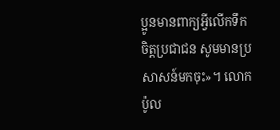ប្អូនមានពាក្យអ្វីលើកទឹកចិត្តប្រជាជន សូមមានប្រសាសន៍មកចុះ»។ លោកប៉ូល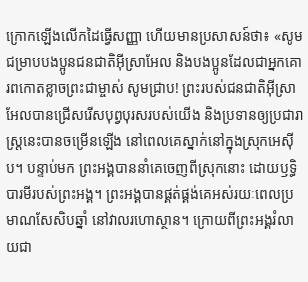ក្រោកឡើងលើកដៃធ្វើសញ្ញា ហើយមានប្រសាសន៍ថា៖ «សូមជម្រាបបងប្អូនជនជាតិអ៊ីស្រាអែល និងបងប្អូនដែលជាអ្នកគោរពកោតខ្លាចព្រះជាម្ចាស់ សូមជ្រាប! ព្រះរបស់ជនជាតិអ៊ីស្រាអែលបានជ្រើសរើសបុព្វបុរសរបស់យើង និងប្រទានឲ្យប្រជារាស្ដ្រនេះបានចម្រើនឡើង នៅពេលគេស្នាក់នៅក្នុងស្រុកអេស៊ីប។ បន្ទាប់មក ព្រះអង្គបាននាំគេចេញពីស្រុកនោះ ដោយឫទ្ធិបារមីរបស់ព្រះអង្គ។ ព្រះអង្គបានផ្គត់ផ្គង់គេអស់រយៈពេលប្រមាណសែសិបឆ្នាំ នៅវាលរហោស្ថាន។ ក្រោយពីព្រះអង្គរំលាយជា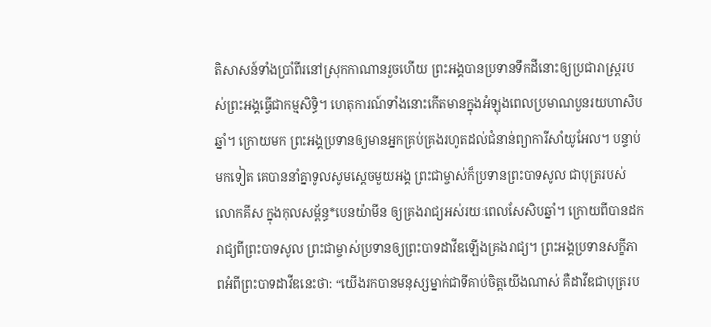តិសាសន៍ទាំងប្រាំពីរនៅស្រុកកាណានរួចហើយ ព្រះអង្គបានប្រទានទឹកដីនោះឲ្យប្រជារាស្ត្ររបស់ព្រះអង្គធ្វើជាកម្មសិទ្ធិ។ ហេតុការណ៍ទាំងនោះកើតមានក្នុងអំឡុងពេលប្រមាណបួនរយហាសិបឆ្នាំ។ ក្រោយមក ព្រះអង្គប្រទានឲ្យមានអ្នកគ្រប់គ្រងរហូតដល់ជំនាន់ព្យាការីសាំយូអែល។ បន្ទាប់មកទៀត គេបាននាំគ្នាទូលសូមស្ដេចមួយអង្គ ព្រះជាម្ចាស់ក៏ប្រទានព្រះបាទសូល ជាបុត្ររបស់លោកគីស ក្នុងកុលសម្ព័ន្ធ*បេនយ៉ាមីន ឲ្យគ្រងរាជ្យអស់រយៈពេលសែសិបឆ្នាំ។ ក្រោយពីបានដករាជ្យពីព្រះបាទសូល ព្រះជាម្ចាស់ប្រទានឲ្យព្រះបាទដាវីឌឡើងគ្រងរាជ្យ។ ព្រះអង្គប្រទានសក្ខីភាពអំពីព្រះបាទដាវីឌនេះថា: “យើងរកបានមនុស្សម្នាក់ជាទីគាប់ចិត្តយើងណាស់ គឺដាវីឌជាបុត្ររប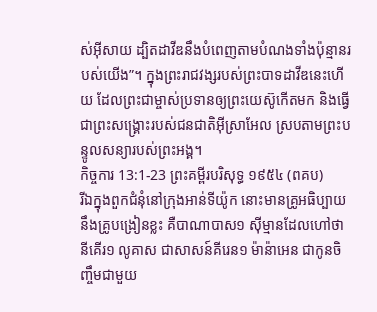ស់អ៊ីសាយ ដ្បិតដាវីឌនឹងបំពេញតាមបំណងទាំងប៉ុន្មានរបស់យើង”។ ក្នុងព្រះរាជវង្សរបស់ព្រះបាទដាវីឌនេះហើយ ដែលព្រះជាម្ចាស់ប្រទានឲ្យព្រះយេស៊ូកើតមក និងធ្វើជាព្រះសង្គ្រោះរបស់ជនជាតិអ៊ីស្រាអែល ស្របតាមព្រះបន្ទូលសន្យារបស់ព្រះអង្គ។
កិច្ចការ 13:1-23 ព្រះគម្ពីរបរិសុទ្ធ ១៩៥៤ (ពគប)
រីឯក្នុងពួកជំនុំនៅក្រុងអាន់ទីយ៉ូក នោះមានគ្រូអធិប្បាយ នឹងគ្រូបង្រៀនខ្លះ គឺបាណាបាស១ ស៊ីម្មានដែលហៅថា នីគើរ១ លូគាស ជាសាសន៍គីរេន១ ម៉ាន៉ាអេន ជាកូនចិញ្ចឹមជាមួយ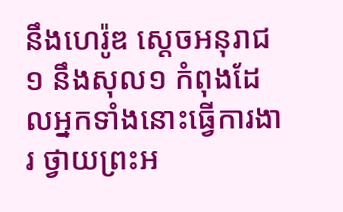នឹងហេរ៉ូឌ ស្តេចអនុរាជ១ នឹងសុល១ កំពុងដែលអ្នកទាំងនោះធ្វើការងារ ថ្វាយព្រះអ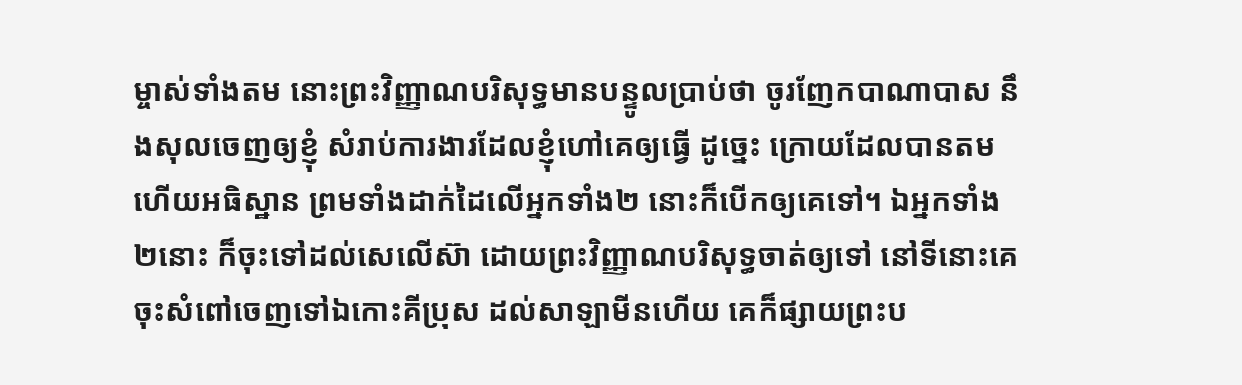ម្ចាស់ទាំងតម នោះព្រះវិញ្ញាណបរិសុទ្ធមានបន្ទូលប្រាប់ថា ចូរញែកបាណាបាស នឹងសុលចេញឲ្យខ្ញុំ សំរាប់ការងារដែលខ្ញុំហៅគេឲ្យធ្វើ ដូច្នេះ ក្រោយដែលបានតម ហើយអធិស្ឋាន ព្រមទាំងដាក់ដៃលើអ្នកទាំង២ នោះក៏បើកឲ្យគេទៅ។ ឯអ្នកទាំង២នោះ ក៏ចុះទៅដល់សេលើស៊ា ដោយព្រះវិញ្ញាណបរិសុទ្ធចាត់ឲ្យទៅ នៅទីនោះគេចុះសំពៅចេញទៅឯកោះគីប្រុស ដល់សាឡាមីនហើយ គេក៏ផ្សាយព្រះប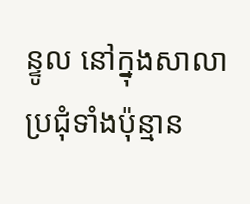ន្ទូល នៅក្នុងសាលាប្រជុំទាំងប៉ុន្មាន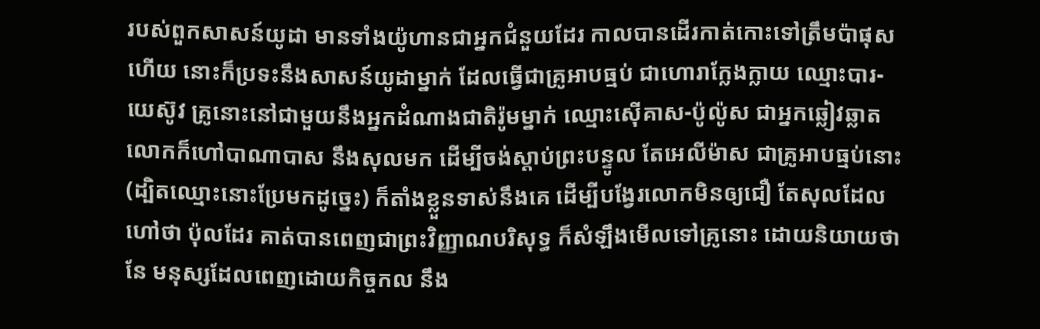របស់ពួកសាសន៍យូដា មានទាំងយ៉ូហានជាអ្នកជំនួយដែរ កាលបានដើរកាត់កោះទៅត្រឹមប៉ាផុសហើយ នោះក៏ប្រទះនឹងសាសន៍យូដាម្នាក់ ដែលធ្វើជាគ្រូអាបធ្មប់ ជាហោរាក្លែងក្លាយ ឈ្មោះបារ-យេស៊ូវ គ្រូនោះនៅជាមួយនឹងអ្នកដំណាងជាតិរ៉ូមម្នាក់ ឈ្មោះស៊ើគាស-ប៉ូល៉ូស ជាអ្នកឆ្លៀវឆ្លាត លោកក៏ហៅបាណាបាស នឹងសុលមក ដើម្បីចង់ស្តាប់ព្រះបន្ទូល តែអេលីម៉ាស ជាគ្រូអាបធ្មប់នោះ (ដ្បិតឈ្មោះនោះប្រែមកដូច្នេះ) ក៏តាំងខ្លួនទាស់នឹងគេ ដើម្បីបង្វែរលោកមិនឲ្យជឿ តែសុលដែលហៅថា ប៉ុលដែរ គាត់បានពេញជាព្រះវិញ្ញាណបរិសុទ្ធ ក៏សំឡឹងមើលទៅគ្រូនោះ ដោយនិយាយថា នែ មនុស្សដែលពេញដោយកិច្ចកល នឹង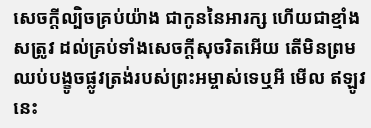សេចក្ដីល្បិចគ្រប់យ៉ាង ជាកូននៃអារក្ស ហើយជាខ្មាំងសត្រូវ ដល់គ្រប់ទាំងសេចក្ដីសុចរិតអើយ តើមិនព្រមឈប់បង្ខូចផ្លូវត្រង់របស់ព្រះអម្ចាស់ទេឬអី មើល ឥឡូវនេះ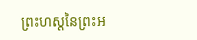ព្រះហស្តនៃព្រះអ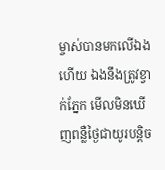ម្ចាស់បានមកលើឯងហើយ ឯងនឹងត្រូវខ្វាក់ភ្នែក មើលមិនឃើញពន្លឺថ្ងៃជាយូរបន្តិច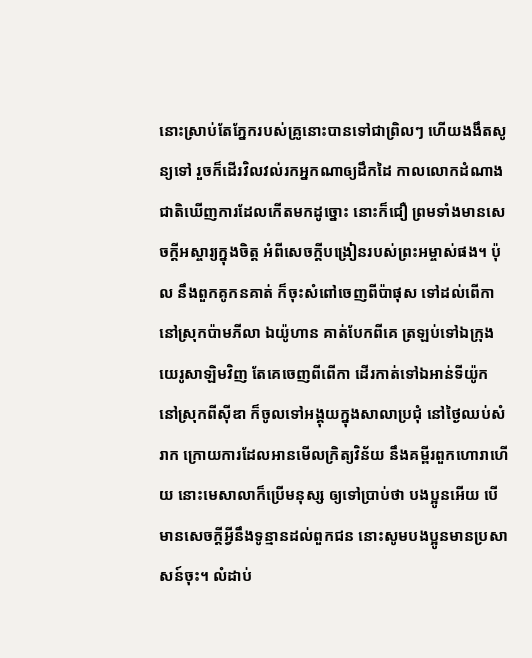នោះស្រាប់តែភ្នែករបស់គ្រូនោះបានទៅជាព្រិលៗ ហើយងងឹតសូន្យទៅ រួចក៏ដើរវិលវល់រកអ្នកណាឲ្យដឹកដៃ កាលលោកដំណាងជាតិឃើញការដែលកើតមកដូច្នោះ នោះក៏ជឿ ព្រមទាំងមានសេចក្ដីអស្ចារ្យក្នុងចិត្ត អំពីសេចក្ដីបង្រៀនរបស់ព្រះអម្ចាស់ផង។ ប៉ុល នឹងពួកគូកនគាត់ ក៏ចុះសំពៅចេញពីប៉ាផុស ទៅដល់ពើកា នៅស្រុកប៉ាមភីលា ឯយ៉ូហាន គាត់បែកពីគេ ត្រឡប់ទៅឯក្រុងយេរូសាឡិមវិញ តែគេចេញពីពើកា ដើរកាត់ទៅឯអាន់ទីយ៉ូក នៅស្រុកពីស៊ីឌា ក៏ចូលទៅអង្គុយក្នុងសាលាប្រជុំ នៅថ្ងៃឈប់សំរាក ក្រោយការដែលអានមើលក្រិត្យវិន័យ នឹងគម្ពីរពួកហោរាហើយ នោះមេសាលាក៏ប្រើមនុស្ស ឲ្យទៅប្រាប់ថា បងប្អូនអើយ បើមានសេចក្ដីអ្វីនឹងទូន្មានដល់ពួកជន នោះសូមបងប្អូនមានប្រសាសន៍ចុះ។ លំដាប់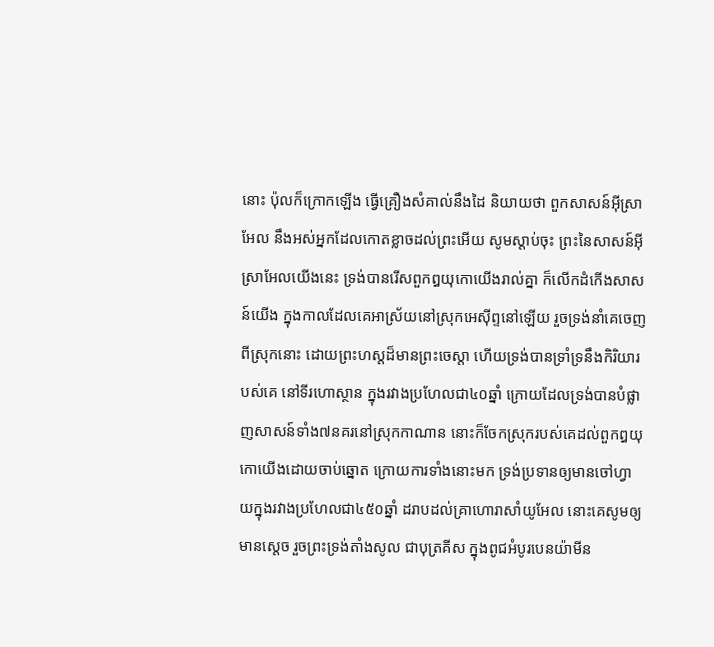នោះ ប៉ុលក៏ក្រោកឡើង ធ្វើគ្រឿងសំគាល់នឹងដៃ និយាយថា ពួកសាសន៍អ៊ីស្រាអែល នឹងអស់អ្នកដែលកោតខ្លាចដល់ព្រះអើយ សូមស្តាប់ចុះ ព្រះនៃសាសន៍អ៊ីស្រាអែលយើងនេះ ទ្រង់បានរើសពួកឰយុកោយើងរាល់គ្នា ក៏លើកដំកើងសាសន៍យើង ក្នុងកាលដែលគេអាស្រ័យនៅស្រុកអេស៊ីព្ទនៅឡើយ រួចទ្រង់នាំគេចេញពីស្រុកនោះ ដោយព្រះហស្តដ៏មានព្រះចេស្តា ហើយទ្រង់បានទ្រាំទ្រនឹងកិរិយារបស់គេ នៅទីរហោស្ថាន ក្នុងរវាងប្រហែលជា៤០ឆ្នាំ ក្រោយដែលទ្រង់បានបំផ្លាញសាសន៍ទាំង៧នគរនៅស្រុកកាណាន នោះក៏ចែកស្រុករបស់គេដល់ពួកឰយុកោយើងដោយចាប់ឆ្នោត ក្រោយការទាំងនោះមក ទ្រង់ប្រទានឲ្យមានចៅហ្វាយក្នុងរវាងប្រហែលជា៤៥០ឆ្នាំ ដរាបដល់គ្រាហោរាសាំយូអែល នោះគេសូមឲ្យមានស្តេច រួចព្រះទ្រង់តាំងសូល ជាបុត្រគីស ក្នុងពូជអំបូរបេនយ៉ាមីន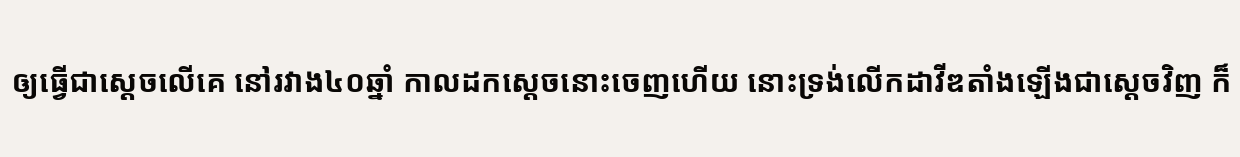ឲ្យធ្វើជាស្តេចលើគេ នៅរវាង៤០ឆ្នាំ កាលដកស្តេចនោះចេញហើយ នោះទ្រង់លើកដាវីឌតាំងឡើងជាស្តេចវិញ ក៏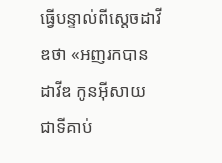ធ្វើបន្ទាល់ពីស្តេចដាវីឌថា «អញរកបានដាវីឌ កូនអ៊ីសាយ ជាទីគាប់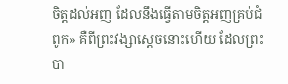ចិត្តដល់អញ ដែលនឹងធ្វើតាមចិត្តអញគ្រប់ជំពូក» គឺពីព្រះវង្សាស្តេចនោះហើយ ដែលព្រះបា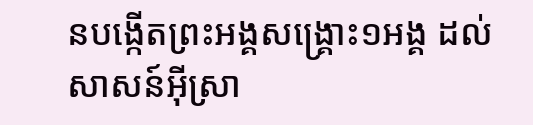នបង្កើតព្រះអង្គសង្គ្រោះ១អង្គ ដល់សាសន៍អ៊ីស្រា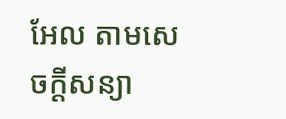អែល តាមសេចក្ដីសន្យា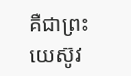គឺជាព្រះយេស៊ូវ